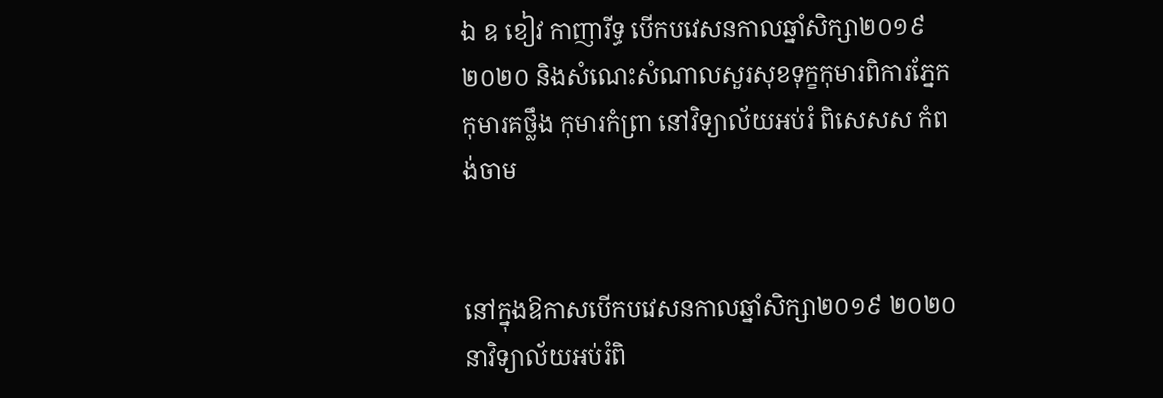ឯ ឧ ខៀវ កាញារីទ្ធ បើកបវេសនកាលឆ្នាំសិក្សា២០១៩ ២០២០ និងសំណេះសំណាលសួរសុខទុក្ខកុមារពិការភ្នែក កុមារគថ្លឹង កុមារកំព្រា នៅវិទ្យាល័យអប់រំ ពិសេសស កំពង់ចាម


នៅក្នុងឱកាសបើកបវេសនកាលឆ្នាំសិក្សា២០១៩ ២០២០ នាវិទ្យាល័យអប់រំពិ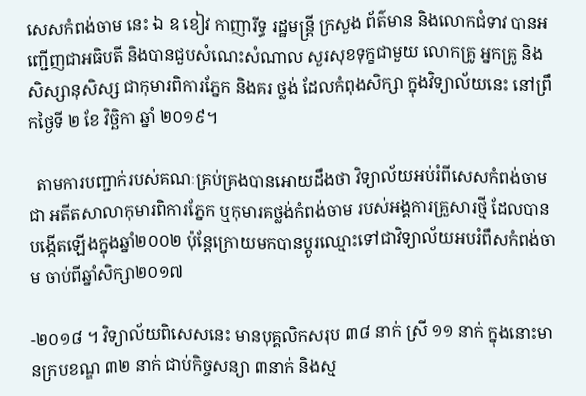សេសកំពង់ចាម នេះ ឯ ឧ ខៀវ កាញារីទ្ធ រដ្ឋមន្ត្រី ក្រសួង ព័ត៌មាន និងលោកជំទាវ បានអញ្ជើញជាអធិបតី និងបានជួបសំណេះសំណាល សួរសុខទុក្ខជាមួយ លោកគ្រូ អ្នកគ្រូ និងសិស្សានុសិស្ស ជាកុមារពិការភ្នែក និងគរ ថ្លង់ ដែលកំពុងសិក្សា ក្នុងវិទ្យាល័យនេះ នៅព្រឹកថ្ងៃទី ២ ខែ វិច្ឆិកា ឆ្នាំ ២០១៩។

  តាមការបញ្ជាក់របស់គណៈគ្រប់គ្រងបានអោយដឹងថា វិទ្យាល័យអប់រំពីសេសកំពង់ចាម ជា អតីតសាលាកុមារពិការភ្នែក ឬកុមារគថ្លង់កំពង់ចាម របស់អង្គការគ្រួសារថ្មី ដែលបានបង្កើតឡើងក្នុងឆ្នាំ២០០២ ប៉ុន្តែក្រោយមកបានប្តូរឈ្មោះទៅជាវិទ្យាល័យអបរំពឹសកំពង់ចាម ចាប់ពីឆ្នាំសិក្សា២០១៧

-២០១៨ ។ វិទ្យាល័យពិសេសនេះ មានបុគ្គលិកសរុប ៣៨ នាក់ ស្រី ១១ នាក់ ក្នុងនោះមានក្របខណ្ឌ ៣២ នាក់ ជាប់កិច្ចសន្យា ៣នាក់ និងស្ម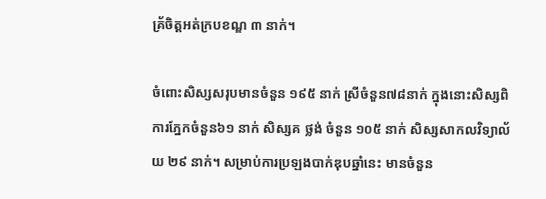គ្រ័ចិត្តអត់ក្របខណ្ឌ ៣ នាក់។

ចំពោះសិស្សសរុបមានចំនួន ១៩៥ នាក់ ស្រីចំនួន៧៨នាក់ ក្នុងនោះសិស្សពិការភ្នែកចំនួន៦១ នាក់ សិស្សគ ថ្លង់ ចំនួន ១០៥ នាក់ សិស្សសាកលវិទ្យាល័យ ២៩ នាក់។ សម្រាប់ការប្រឡងបាក់ឌុបឆ្នាំនេះ មានចំនួន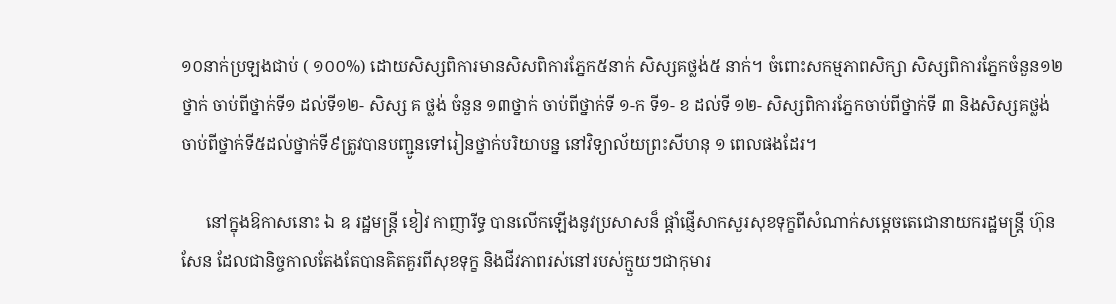១០នាក់ប្រឡងជាប់ ( ១០០%) ដោយសិស្សពិការមានសិសពិការភ្នែក៥នាក់ សិស្សគថ្លង់៥ នាក់។ ចំពោះសកម្មភាពសិក្សា សិស្សពិការភ្នែកចំនួន១២ថ្នាក់ ចាប់ពីថ្នាក់ទី១ ដល់ទី១២- សិស្ស គ ថ្លង់ ចំនួន ១៣ថ្នាក់ ចាប់ពីថ្នាក់ទី ១-ក ទី១- ខ ដល់ទី ១២- សិស្សពិការភ្នែកចាប់ពីថ្នាក់ទី ៣ និងសិស្សគថ្លង់ចាប់ពីថ្នាក់ទី៥ដល់ថ្នាក់ទី៩ត្រូវបានបញ្ជូនទៅរៀនថ្នាក់បរិយាបន្ន នៅវិទ្យាល័យព្រះសីហនុ ១ ពេលផងដែរ។

      នៅក្នុងឱកាសនោះ ឯ ឧ រដ្ឋមន្ត្រី ខៀវ កាញារីទ្ធ បានលើកឡើងនូវប្រសាសន៏ ផ្តាំផ្ញើសាកសួរសុខទុក្ខពីសំណាក់សម្តេចតេជោនាយករដ្ឋមន្រ្តី ហ៊ុន សែន ដែលជានិច្ចកាលតែងតែបានគិតគួរពីសុខទុក្ខ និងជីវភាពរស់នៅរបស់ក្មួយៗជាកុមារ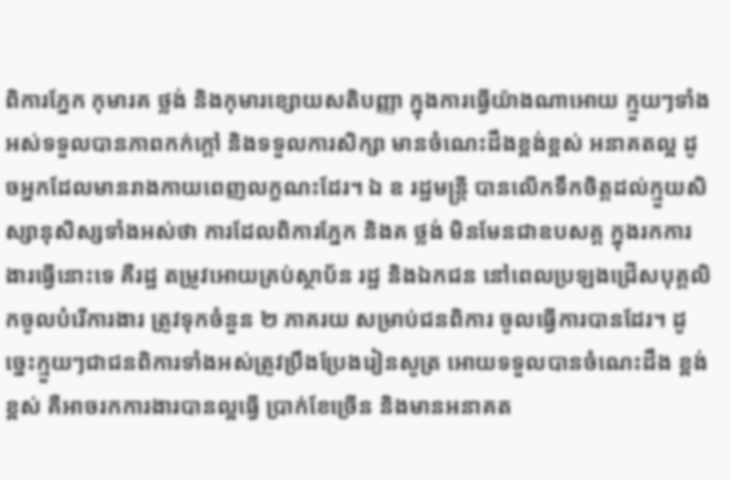ពិការភ្នែក កុមារគ ថ្លង់ និងកុមារខ្សោយសតិបញ្ញា ក្នុងការធ្វើយ៉ាងណាអោយ ក្មួយៗទាំងអស់ទទួលបានភាពកក់ក្តៅ និងទទួលការសិក្សា មានចំណេះដឹងខ្ពង់ខ្ពស់ អនាគតល្អ ដូចអ្នកដែលមានរាងកាយពេញលក្ខណះដែរ។ ឯ ឧ រដ្ឋមន្រ្តី បានលើកទឹកចិត្តដល់ក្មួយសិស្សានុសិស្សទាំងអស់ថា ការដែលពិការភ្នែក និងគ ថ្លង់ មិនមែនជាឧបសគ្គ ក្នុងរកការងារធ្វើនោះទេ គឺរដ្ឋ តម្រូវអោយគ្រប់ស្ថាប័ន រដ្ឋ និងឯកជន នៅពេលប្រឡងជ្រើសបុគ្គលិកចូលបំរើការងារ ត្រូវទុកចំនួន ២ ភាគរយ សម្រាប់ជនពិការ ចូលធ្វើការបានដែរ។ ដូច្នេះក្មួយៗជាជនពិការទាំងអស់ត្រូវប្រឹងប្រែងរៀនសូត្រ អោយទទួលបានចំណេះដឹង ខ្ពង់ខ្ពស់ គឺអាចរកការងារបានល្អធ្វើ ប្រាក់ខែច្រើន និងមានអនាគត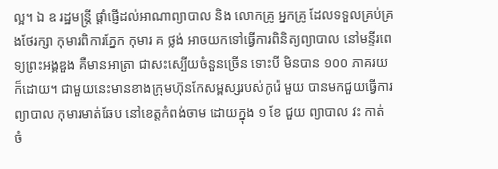ល្អ។ ឯ ឧ រដ្ឋមន្រ្តី ផ្តាំផ្ញើដល់អាណាព្យាបាល និង លោកគ្រូ អ្នកគ្រូ ដែលទទួលគ្រប់គ្រងថែរក្សា កុមារពិការភ្នែក កុមារ គ ថ្លង់ អាចយកទៅធ្វើការពិនិត្យព្យាបាល នៅមន្ទីរពេទ្យព្រះអង្គឌួង គឺមានអាត្រា ជាសះស្បើយចំនួនច្រើន ទោះបី មិនបាន ១០០ ភាគរយក៏ដោយ។ ជាមួយនេះមានខាងក្រុមហ៊ុនកែសម្ពស្សរបស់កូរ៉េ មួយ បានមកជួយធ្វើការព្យាបាល កុមារមាត់ឆែប នៅខេត្តកំពង់ចាម ដោយក្នុង ១ ខែ ជួយ ព្យាបាល វះ កាត់ ចំ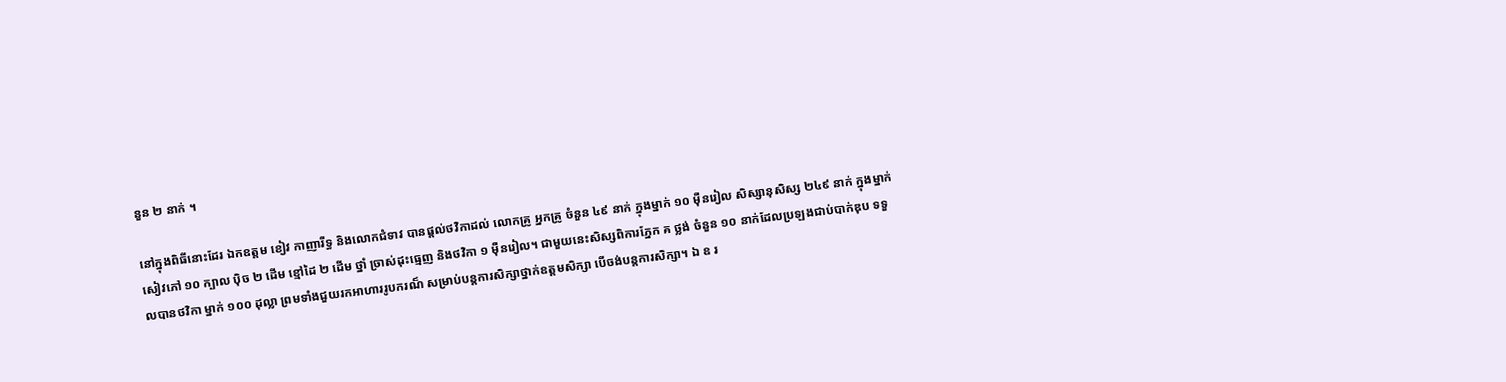នួន ២ នាក់ ។

នៅក្នុងពិធីនោះដែរ ឯកឧត្តម ខៀវ កាញារីទ្ធ និងលោកជំទាវ បានផ្តល់ថវិកាដល់ លោកគ្រូ អ្នកគ្រូ ចំនួន ៤៩ នាក់ ក្នុងម្នាក់ ១០ មុឺនរៀល សិស្សានុសិស្ស ២៤៩ នាក់ ក្នុងម្នាក់ សៀវភៅ ១០ ក្បាល បុិច ២ ដើម ខ្មៅដៃ ២ ដើម ថ្នាំ ច្រាស់ដុះធ្មេញ និងថវិកា ១ មុឺនរៀល។ ជាមួយនេះសិស្សពិការភ្នែក គ ថ្លង់ ចំនួន ១០ នាក់ដែលប្រឡងជាប់បាក់ឌុប ទទួលបានថវិកា ម្នាក់ ១០០ ដុល្លា ព្រមទាំងជួយរកអាហាររូបករណ៏ សម្រាប់បន្តការសិក្សាថ្នាក់ឧត្តមសិក្សា បើចង់បន្តការសិក្សា។ ឯ ឧ រ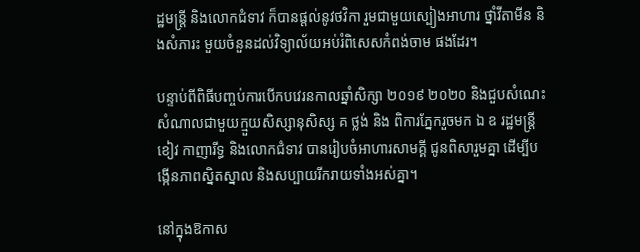ដ្ឋមន្រ្តី និងលោកជំទាវ ក៏បានផ្តល់នូវថវិកា រួមជាមួយស្បៀងអាហារ ថ្នាំវីតាមីន និងសំភារះ មួយចំនួនដល់វិទ្យាល័យអប់រំពិសេសកំពង់ចាម ផងដែរ។

បន្ទាប់ពីពិធីបញ្ចប់ការបើកបវេរនកាលឆ្នាំសិក្សា ២០១៩ ២០២០ និងជួបសំណេះសំណាលជាមួយក្មួយសិស្សានុសិស្ស គ ថ្លង់ និង ពិការភ្នែករួចមក ឯ ឧ រដ្ឋមន្ត្រី ខៀវ កាញារីទ្ធ និងលោកជំទាវ បានរៀបចំអាហារសាមគ្គី ជូនពិសារួមគ្នា ដើម្បីបង្កើនភាពស្និតស្នាល និងសប្បាយរីករាយទាំងអស់គ្នា។

នៅក្នុងឱកាស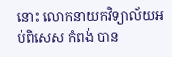នោះ លោកនាយកវិទ្យាល័យអប់ពិសេស កំពង់ បាន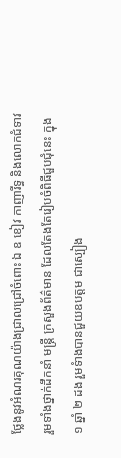ថ្លែងនូវអំណរគុណយ៉ាងជ្រាលជ្រៅចំពោះ ឯ ឧ ខៀវ កាញារីទ្ធ និងលោកជំទាវ រួមទាំងថ្នាក់ដឹកនាំ មន្ត្រី ក្រសួងព័ត៌មាន ដែលតែងតែរៀបចំពិធីជួបជុំនេះ ក្នុង ១ ឆ្នាំ ២ ដង រួមទំាងបានជួយឧបត្តម ជាស្បៀង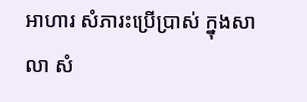អាហារ សំភារះប្រើប្រាស់ ក្នុងសាលា សំ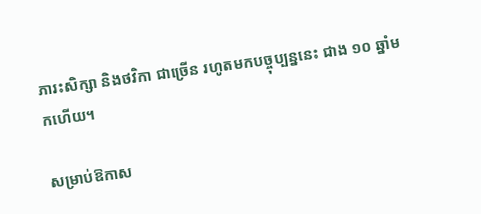ភារះសិក្សា និងថវិកា ជាច្រើន រហូតមកបច្ចុប្បន្ននេះ ជាង ១០ ឆ្នាំមកហើយ។

សម្រាប់ឱកាស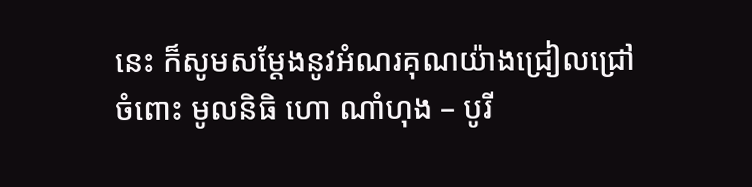នេះ ក៏សូមសម្តែងនូវអំណរគុណយ៉ាងជ្រៀលជ្រៅចំពោះ មូលនិធិ ហោ ណាំហុង – បូរី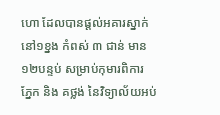ហោ ដែលបានផ្តល់អគារស្នាក់នៅ១ខ្នង កំពស់ ៣ ជាន់ មាន ១២បន្ទប់ សម្រាប់កុមារពិការ ភ្នែក និង គថ្លង់ នៃវិទ្យាល័យអប់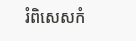រំពិសេសកំ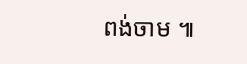ពង់ចាម ៕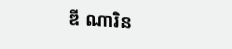ឌី ណារិន